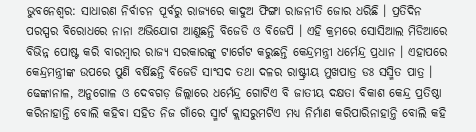ଭୁବନେଶ୍ବର: ସାଧାରଣ ନିର୍ବାଚନ ପୂର୍ବରୁ ରାଜ୍ୟରେ କାଦୁଅ ଫିଙ୍ଗା ରାଜନୀତି ଜୋର ଧରିଛି । ପ୍ରତିଦିନ ପରସ୍ପର ବିରୋଧରେ ନାନା ଅଭିଯୋଗ ଆଣୁଛନ୍ତି ବିଜେଡି ଓ ବିଜେପି । ଏହି କ୍ରମରେ ସୋସିଆଲ ମିଡିଆରେ ବିଭିନ୍ନ ପୋଷ୍ଟ କରି ବାରମ୍ବାର ରାଜ୍ୟ ସରକାରଙ୍କୁ ଟାର୍ଗେଟ କରୁଛନ୍ତି କେନ୍ଦ୍ରମନ୍ତ୍ରୀ ଧର୍ମେନ୍ଦ୍ର ପ୍ରଧାନ । ଏହାପରେ କେନ୍ଦ୍ରମନ୍ତ୍ରୀଙ୍କ ଉପରେ ପୁଣି ବର୍ଷିଛନ୍ତି ବିଜେଡି ସାଂସଦ ତଥା ଦଳର ରାଷ୍ଟ୍ରୀୟ ମୁଖପାତ୍ର ଡଃ ସସ୍ମିତ ପାତ୍ର । ଢେଙ୍କାନାଳ, ଅନୁଗୋଳ ଓ ଦେବଗଡ଼ ଜିଲ୍ଲାରେ ଧର୍ମେନ୍ଦ୍ର ଗୋଟିଏ ବି ଜାତୀୟ ଦକ୍ଷତା ବିକାଶ କେନ୍ଦ୍ର ପ୍ରତିଷ୍ଠା କରିନାହାନ୍ତି ବୋଲି କହିବା ସହିତ ନିଜ ଗାଁରେ ସ୍ମାର୍ଟ କ୍ଲାସରୁମଟିଏ ମଧ୍ୟ ନିର୍ମାଣ କରିପାରିନାହାନ୍ତି ବୋଲି କହି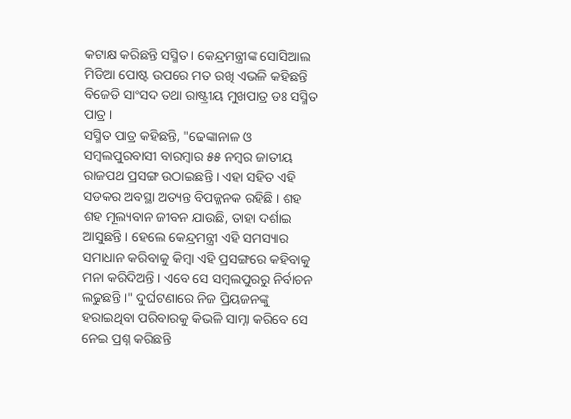କଟାକ୍ଷ କରିଛନ୍ତି ସସ୍ମିତ । କେନ୍ଦ୍ରମନ୍ତ୍ରୀଙ୍କ ସୋସିଆଲ ମିଡିଆ ପୋଷ୍ଟ ଉପରେ ମତ ରଖି ଏଭଳି କହିଛନ୍ତି ବିଜେଡି ସାଂସଦ ତଥା ରାଷ୍ଟ୍ରୀୟ ମୁଖପାତ୍ର ଡଃ ସସ୍ମିତ ପାତ୍ର ।
ସସ୍ମିତ ପାତ୍ର କହିଛନ୍ତି, "ଢେଙ୍କାନାଳ ଓ ସମ୍ବଲପୁରବାସୀ ବାରମ୍ବାର ୫୫ ନମ୍ବର ଜାତୀୟ ରାଜପଥ ପ୍ରସଙ୍ଗ ଉଠାଇଛନ୍ତି । ଏହା ସହିତ ଏହି ସଡକର ଅବସ୍ଥା ଅତ୍ୟନ୍ତ ବିପଜ୍ଜନକ ରହିଛି । ଶହ ଶହ ମୂଲ୍ୟବାନ ଜୀବନ ଯାଉଛି, ତାହା ଦର୍ଶାଇ ଆସୁଛନ୍ତି । ହେଲେ କେନ୍ଦ୍ରମନ୍ତ୍ରୀ ଏହି ସମସ୍ୟାର ସମାଧାନ କରିବାକୁ କିମ୍ବା ଏହି ପ୍ରସଙ୍ଗରେ କହିବାକୁ ମନା କରିଦିଅନ୍ତି । ଏବେ ସେ ସମ୍ବଲପୁରରୁ ନିର୍ବାଚନ ଲଢୁଛନ୍ତି ।" ଦୁର୍ଘଟଣାରେ ନିଜ ପ୍ରିୟଜନଙ୍କୁ ହରାଇଥିବା ପରିବାରକୁ କିଭଳି ସାମ୍ନା କରିବେ ସେ ନେଇ ପ୍ରଶ୍ନ କରିଛନ୍ତି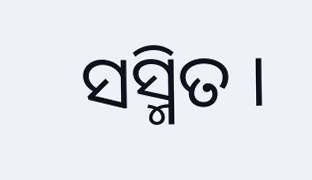ସସ୍ମିତ ।